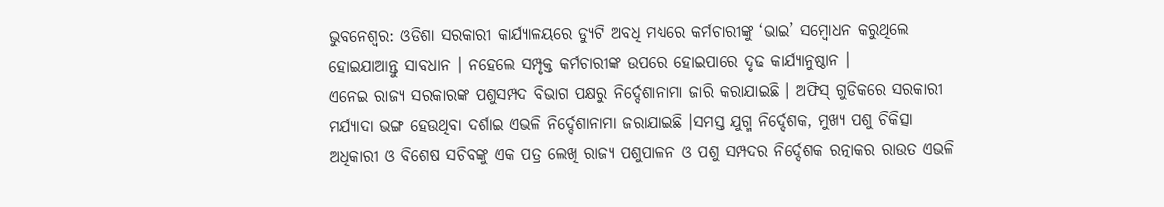ଭୁବନେଶ୍ୱର: ଓଡିଶା ସରକାରୀ କାର୍ଯ୍ୟାଳୟରେ ଡ୍ୟୁଟି ଅବଧି ମଧ୍ୟରେ କର୍ମଚାରୀଙ୍କୁ ‘ଭାଇ’ ସମ୍ବୋଧନ କରୁଥିଲେ ହୋଇଯାଆନ୍ତୁ ସାବଧାନ । ନହେଲେ ସମ୍ପୃକ୍ତ କର୍ମଚାରୀଙ୍କ ଉପରେ ହୋଇପାରେ ଦୃଢ କାର୍ଯ୍ୟାନୁଷ୍ଠାନ ।
ଏନେଇ ରାଜ୍ୟ ସରକାରଙ୍କ ପଶୁସମ୍ପଦ ବିଭାଗ ପକ୍ଷରୁ ନିର୍ଦ୍ଦେଶାନାମା ଜାରି କରାଯାଇଛି । ଅଫିସ୍ ଗୁଡିକରେ ସରକାରୀ ମର୍ଯ୍ୟାଦା ଭଙ୍ଗ ହେଉଥିବା ଦର୍ଶାଇ ଏଭଳି ନିର୍ଦ୍ଦେଶାନାମା ଜରାଯାଇଛି ।ସମସ୍ତ ଯୁଗ୍ମ ନିର୍ଦ୍ଦେଶକ, ମୁଖ୍ୟ ପଶୁ ଚିକିତ୍ସା ଅଧିକାରୀ ଓ ବିଶେଷ ସଚିବଙ୍କୁ ଏକ ପତ୍ର ଲେଖି ରାଜ୍ୟ ପଶୁପାଳନ ଓ ପଶୁ ସମ୍ପଦର ନିର୍ଦ୍ଦେଶକ ରତ୍ନାକର ରାଉତ ଏଭଳି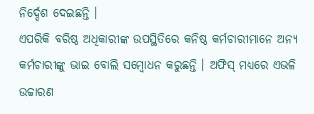ନିର୍ଦ୍ଦେଶ ଦେଇଛନ୍ତି ।
ଏପରିକି ବରିଷ୍ଠ ଅଧିକାରୀଙ୍କ ଉପସ୍ଥିତିରେ କନିଷ୍ଠ କର୍ମଚାରୀମାନେ ଅନ୍ୟ କର୍ମଚାରୀଙ୍କୁ ଭାଇ ବୋଲି ସମ୍ବୋଧନ କରୁଛନ୍ତି । ଅଫିସ୍ ମଧ୍ୟରେ ଏଭଳି ଉଚ୍ଚାରଣ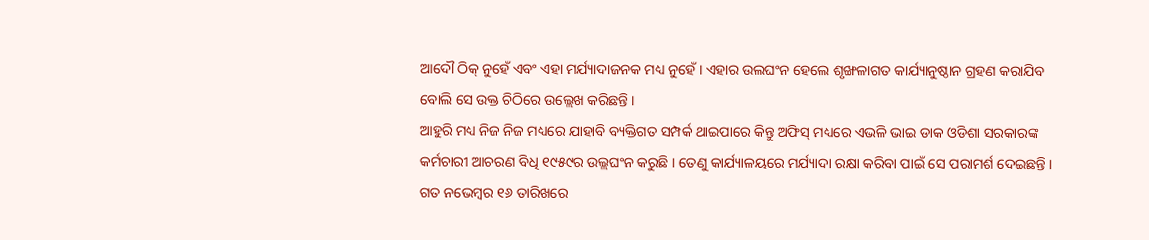ଆଦୌ ଠିକ୍ ନୁହେଁ ଏବଂ ଏହା ମର୍ଯ୍ୟାଦାଜନକ ମଧ୍ୟ ନୁହେଁ । ଏହାର ଉଲଘଂନ ହେଲେ ଶୃଙ୍ଖଳାଗତ କାର୍ଯ୍ୟାନୁଷ୍ଠାନ ଗ୍ରହଣ କରାଯିବ ବୋଲି ସେ ଉକ୍ତ ଚିଠିରେ ଉଲ୍ଲେଖ କରିଛନ୍ତି ।
ଆହୁରି ମଧ୍ୟ ନିଜ ନିଜ ମଧ୍ୟରେ ଯାହାବି ବ୍ୟକ୍ତିଗତ ସମ୍ପର୍କ ଥାଇପାରେ କିନ୍ତୁ ଅଫିସ୍ ମଧ୍ୟରେ ଏଭଳି ଭାଇ ଡାକ ଓଡିଶା ସରକାରଙ୍କ କର୍ମଚାରୀ ଆଚରଣ ବିଧି ୧୯୫୯ର ଉଲ୍ଲଘଂନ କରୁଛି । ତେଣୁ କାର୍ଯ୍ୟାଳୟରେ ମର୍ଯ୍ୟାଦା ରକ୍ଷା କରିବା ପାଇଁ ସେ ପରାମର୍ଶ ଦେଇଛନ୍ତି । ଗତ ନଭେମ୍ବର ୧୬ ତାରିଖରେ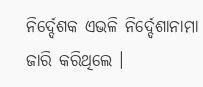ନିର୍ଦ୍ଦେଶକ ଏଭଳି ନିର୍ଦ୍ଦେଶାନାମା ଜାରି କରିଥିଲେ ।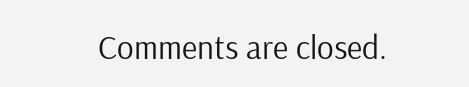Comments are closed.